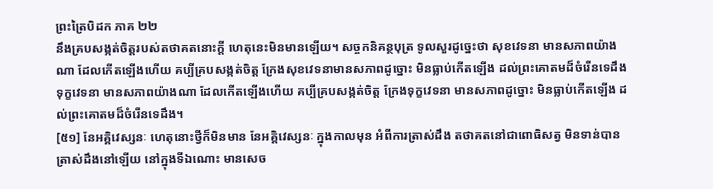ព្រះត្រៃបិដក ភាគ ២២
នឹងគ្របសង្កត់ចិត្តរបស់តថាគតនោះក្តី ហេតុនេះមិនមានឡើយ។ សច្ចកនិគន្ថបុត្រ ទូលសួរដូច្នេះថា សុខវេទនា មានសភាពយ៉ាងណា ដែលកើតឡើងហើយ គប្បីគ្របសង្កត់ចិត្ត ក្រែងសុខវេទនាមានសភាពដូច្នោះ មិនធ្លាប់កើតឡើង ដល់ព្រះគោតមដ៏ចំរើនទេដឹង ទុក្ខវេទនា មានសភាពយ៉ាងណា ដែលកើតឡើងហើយ គប្បីគ្របសង្កត់ចិត្ត ក្រែងទុក្ខវេទនា មានសភាពដូច្នោះ មិនធ្លាប់កើតឡើង ដល់ព្រះគោតមដ៏ចំរើនទេដឹង។
[៥១] នែអគ្គិវេស្សនៈ ហេតុនោះថ្វីក៏មិនមាន នែអគ្គិវេស្សនៈ ក្នុងកាលមុន អំពីការត្រាស់ដឹង តថាគតនៅជាពោធិសត្វ មិនទាន់បានត្រាស់ដឹងនៅឡើយ នៅក្នុងទីឯណោះ មានសេច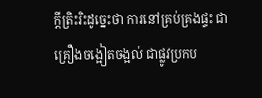ក្តីត្រិះរិះដូច្នេះថា ការនៅគ្រប់គ្រងផ្ទះ ជាគ្រឿងចង្អៀតចង្អល់ ជាផ្លូវប្រកប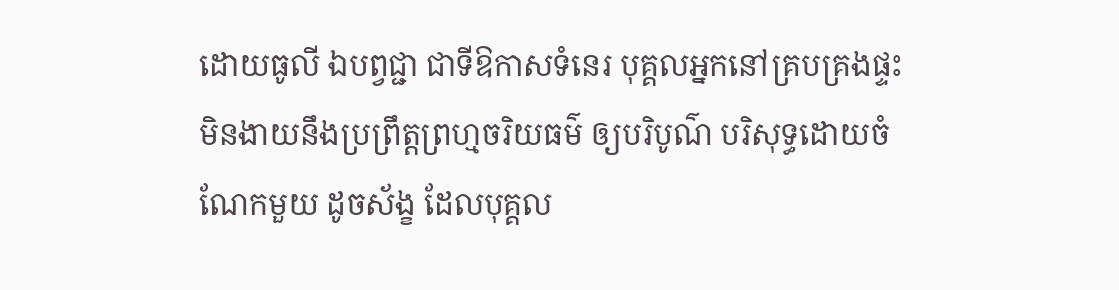ដោយធូលី ឯបព្វជ្ជា ជាទីឱកាសទំនេរ បុគ្គលអ្នកនៅគ្របគ្រងផ្ទះ មិនងាយនឹងប្រព្រឹត្តព្រហ្មចរិយធម៌ ឲ្យបរិបូណ៌ បរិសុទ្ធដោយចំណែកមួយ ដូចស័ង្ខ ដែលបុគ្គល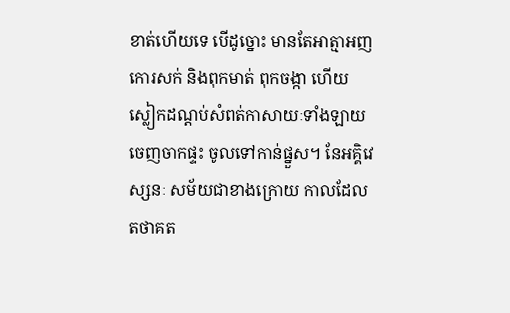ខាត់ហើយទេ បើដូច្នោះ មានតែអាត្មាអញ កោរសក់ និងពុកមាត់ ពុកចង្កា ហើយស្លៀកដណ្តប់សំពត់កាសាយៈទាំងឡាយ ចេញចាកផ្ទះ ចូលទៅកាន់ផ្នួស។ នែអគ្គិវេស្សនៈ សម័យជាខាងក្រោយ កាលដែលតថាគត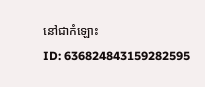នៅជាកំឡោះ
ID: 636824843159282595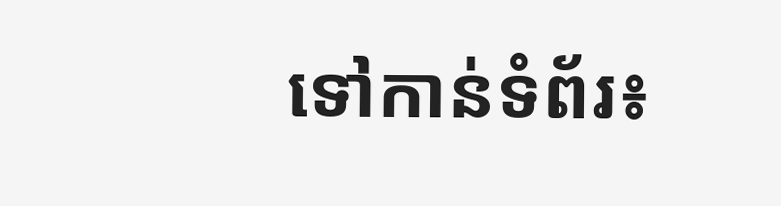ទៅកាន់ទំព័រ៖